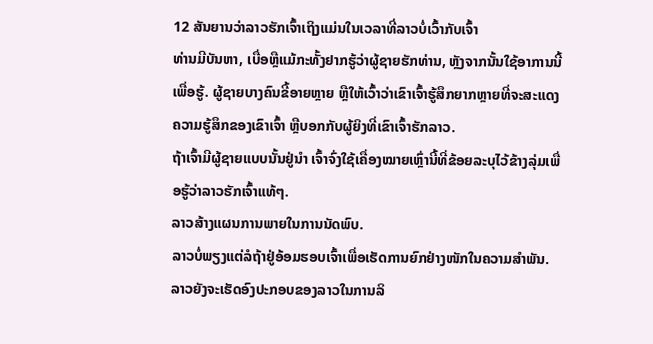12 ສັນຍານວ່າລາວຮັກເຈົ້າເຖິງແມ່ນໃນເວລາທີ່ລາວບໍ່ເວົ້າກັບເຈົ້າ
ທ່ານມີບັນຫາ, ເບື່ອຫຼືແມ້ກະທັ້ງຢາກຮູ້ວ່າຜູ້ຊາຍຮັກທ່ານ, ຫຼັງຈາກນັ້ນໃຊ້ອາການນີ້ເພື່ອຮູ້. ຜູ້ຊາຍບາງຄົນຂີ້ອາຍຫຼາຍ ຫຼືໃຫ້ເວົ້າວ່າເຂົາເຈົ້າຮູ້ສຶກຍາກຫຼາຍທີ່ຈະສະແດງຄວາມຮູ້ສຶກຂອງເຂົາເຈົ້າ ຫຼືບອກກັບຜູ້ຍິງທີ່ເຂົາເຈົ້າຮັກລາວ.
ຖ້າເຈົ້າມີຜູ້ຊາຍແບບນັ້ນຢູ່ນຳ ເຈົ້າຈົ່ງໃຊ້ເຄື່ອງໝາຍເຫຼົ່ານີ້ທີ່ຂ້ອຍລະບຸໄວ້ຂ້າງລຸ່ມເພື່ອຮູ້ວ່າລາວຮັກເຈົ້າແທ້ໆ.
ລາວສ້າງແຜນການພາຍໃນການນັດພົບ.
ລາວບໍ່ພຽງແຕ່ລໍຖ້າຢູ່ອ້ອມຮອບເຈົ້າເພື່ອເຮັດການຍົກຢ່າງໜັກໃນຄວາມສຳພັນ. ລາວຍັງຈະເຮັດອົງປະກອບຂອງລາວໃນການລິ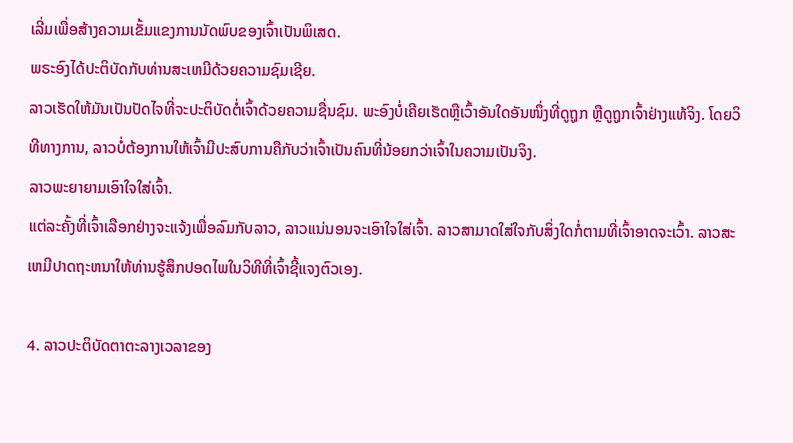ເລີ່ມເພື່ອສ້າງຄວາມເຂັ້ມແຂງການນັດພົບຂອງເຈົ້າເປັນພິເສດ.
ພຣະອົງໄດ້ປະຕິບັດກັບທ່ານສະເຫມີດ້ວຍຄວາມຊົມເຊີຍ.
ລາວເຮັດໃຫ້ມັນເປັນປັດໄຈທີ່ຈະປະຕິບັດຕໍ່ເຈົ້າດ້ວຍຄວາມຊື່ນຊົມ. ພະອົງບໍ່ເຄີຍເຮັດຫຼືເວົ້າອັນໃດອັນໜຶ່ງທີ່ດູຖູກ ຫຼືດູຖູກເຈົ້າຢ່າງແທ້ຈິງ. ໂດຍວິທີທາງການ, ລາວບໍ່ຕ້ອງການໃຫ້ເຈົ້າມີປະສົບການຄືກັບວ່າເຈົ້າເປັນຄົນທີ່ນ້ອຍກວ່າເຈົ້າໃນຄວາມເປັນຈິງ.
ລາວພະຍາຍາມເອົາໃຈໃສ່ເຈົ້າ.
ແຕ່ລະຄັ້ງທີ່ເຈົ້າເລືອກຢ່າງຈະແຈ້ງເພື່ອລົມກັບລາວ, ລາວແນ່ນອນຈະເອົາໃຈໃສ່ເຈົ້າ. ລາວສາມາດໃສ່ໃຈກັບສິ່ງໃດກໍ່ຕາມທີ່ເຈົ້າອາດຈະເວົ້າ. ລາວສະເຫມີປາດຖະຫນາໃຫ້ທ່ານຮູ້ສຶກປອດໄພໃນວິທີທີ່ເຈົ້າຊີ້ແຈງຕົວເອງ.

4. ລາວປະຕິບັດຕາຕະລາງເວລາຂອງ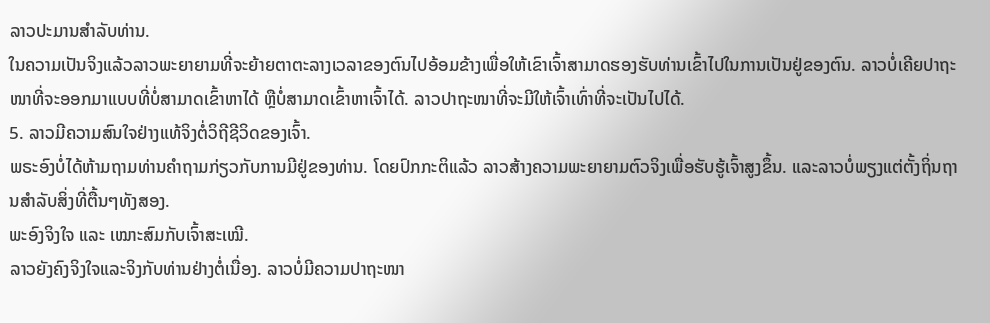ລາວປະມານສໍາລັບທ່ານ.
ໃນຄວາມເປັນຈິງແລ້ວລາວພະຍາຍາມທີ່ຈະຍ້າຍຕາຕະລາງເວລາຂອງຕົນໄປອ້ອມຂ້າງເພື່ອໃຫ້ເຂົາເຈົ້າສາມາດຮອງຮັບທ່ານເຂົ້າໄປໃນການເປັນຢູ່ຂອງຕົນ. ລາວບໍ່ເຄີຍປາຖະໜາທີ່ຈະອອກມາແບບທີ່ບໍ່ສາມາດເຂົ້າຫາໄດ້ ຫຼືບໍ່ສາມາດເຂົ້າຫາເຈົ້າໄດ້. ລາວປາຖະໜາທີ່ຈະມີໃຫ້ເຈົ້າເທົ່າທີ່ຈະເປັນໄປໄດ້.
5. ລາວມີຄວາມສົນໃຈຢ່າງແທ້ຈິງຕໍ່ວິຖີຊີວິດຂອງເຈົ້າ.
ພຣະອົງບໍ່ໄດ້ຫ້າມຖາມທ່ານຄໍາຖາມກ່ຽວກັບການມີຢູ່ຂອງທ່ານ. ໂດຍປົກກະຕິແລ້ວ ລາວສ້າງຄວາມພະຍາຍາມຕົວຈິງເພື່ອຮັບຮູ້ເຈົ້າສູງຂຶ້ນ. ແລະລາວບໍ່ພຽງແຕ່ຕັ້ງຖິ່ນຖານສໍາລັບສິ່ງທີ່ຕື້ນໆທັງສອງ.
ພະອົງຈິງໃຈ ແລະ ເໝາະສົມກັບເຈົ້າສະເໝີ.
ລາວຍັງຄົງຈິງໃຈແລະຈິງກັບທ່ານຢ່າງຕໍ່ເນື່ອງ. ລາວບໍ່ມີຄວາມປາຖະໜາ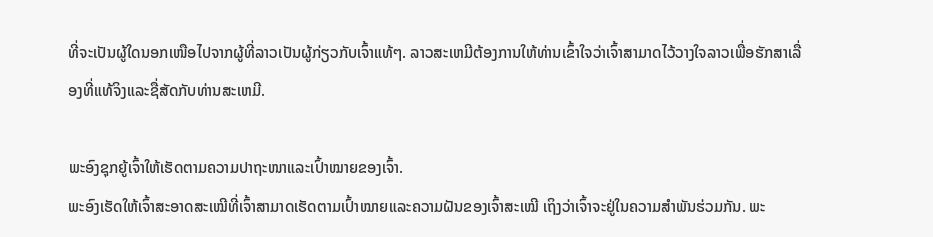ທີ່ຈະເປັນຜູ້ໃດນອກເໜືອໄປຈາກຜູ້ທີ່ລາວເປັນຜູ້ກ່ຽວກັບເຈົ້າແທ້ໆ. ລາວສະເຫມີຕ້ອງການໃຫ້ທ່ານເຂົ້າໃຈວ່າເຈົ້າສາມາດໄວ້ວາງໃຈລາວເພື່ອຮັກສາເລື່ອງທີ່ແທ້ຈິງແລະຊື່ສັດກັບທ່ານສະເຫມີ.

ພະອົງຊຸກຍູ້ເຈົ້າໃຫ້ເຮັດຕາມຄວາມປາຖະໜາແລະເປົ້າໝາຍຂອງເຈົ້າ.
ພະອົງເຮັດໃຫ້ເຈົ້າສະອາດສະເໝີທີ່ເຈົ້າສາມາດເຮັດຕາມເປົ້າໝາຍແລະຄວາມຝັນຂອງເຈົ້າສະເໝີ ເຖິງວ່າເຈົ້າຈະຢູ່ໃນຄວາມສຳພັນຮ່ວມກັນ. ພະ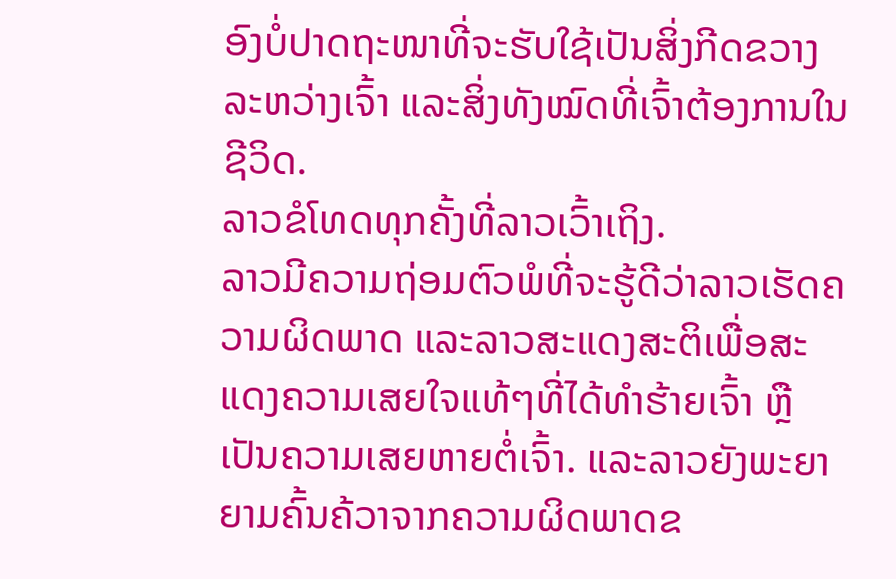ອົງບໍ່ປາດຖະໜາທີ່ຈະຮັບໃຊ້ເປັນສິ່ງກີດຂວາງລະຫວ່າງເຈົ້າ ແລະສິ່ງທັງໝົດທີ່ເຈົ້າຕ້ອງການໃນຊີວິດ.
ລາວຂໍໂທດທຸກຄັ້ງທີ່ລາວເວົ້າເຖິງ.
ລາວມີຄວາມຖ່ອມຕົວພໍທີ່ຈະຮູ້ດີວ່າລາວເຮັດຄວາມຜິດພາດ ແລະລາວສະແດງສະຕິເພື່ອສະແດງຄວາມເສຍໃຈແທ້ໆທີ່ໄດ້ທໍາຮ້າຍເຈົ້າ ຫຼືເປັນຄວາມເສຍຫາຍຕໍ່ເຈົ້າ. ແລະລາວຍັງພະຍາຍາມຄົ້ນຄ້ວາຈາກຄວາມຜິດພາດຂ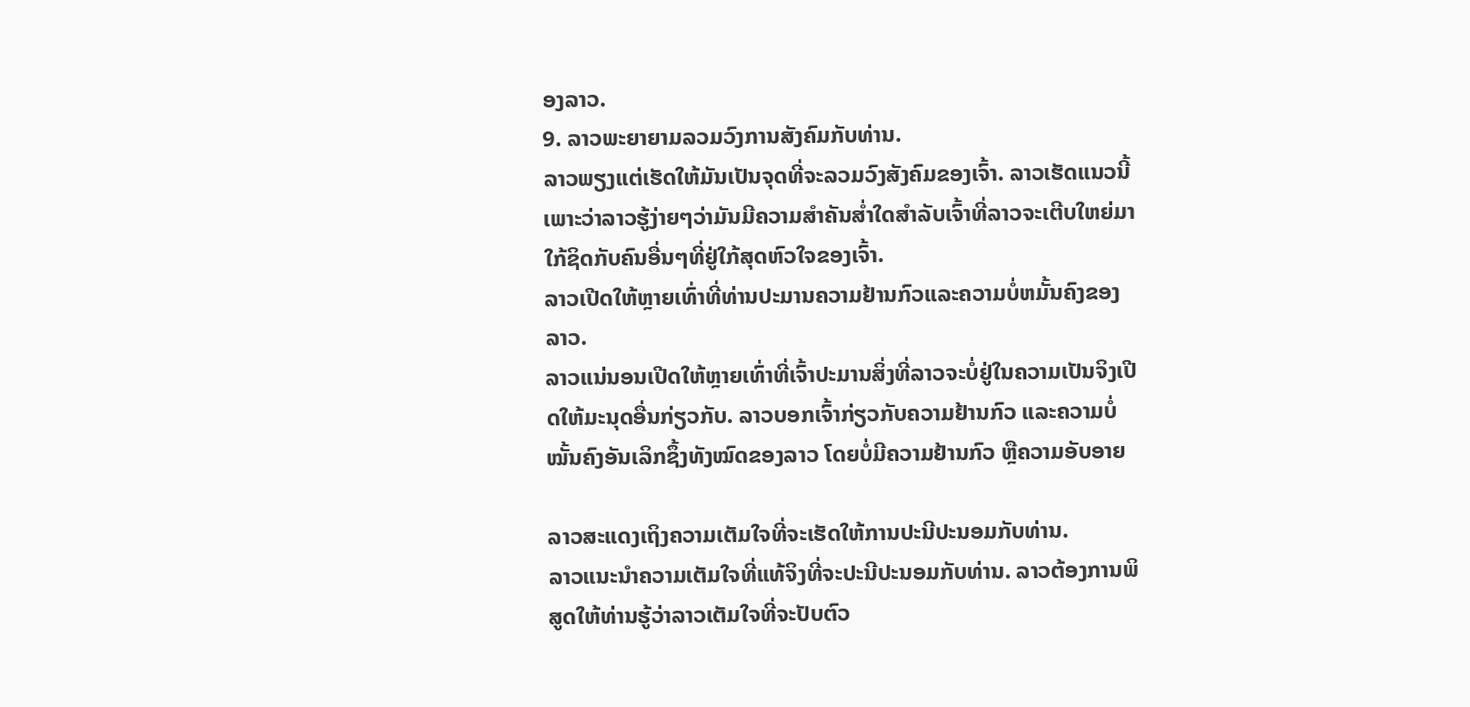ອງລາວ.
9. ລາວພະຍາຍາມລວມວົງການສັງຄົມກັບທ່ານ.
ລາວພຽງແຕ່ເຮັດໃຫ້ມັນເປັນຈຸດທີ່ຈະລວມວົງສັງຄົມຂອງເຈົ້າ. ລາວເຮັດແນວນີ້ເພາະວ່າລາວຮູ້ງ່າຍໆວ່າມັນມີຄວາມສຳຄັນສໍ່າໃດສຳລັບເຈົ້າທີ່ລາວຈະເຕີບໃຫຍ່ມາໃກ້ຊິດກັບຄົນອື່ນໆທີ່ຢູ່ໃກ້ສຸດຫົວໃຈຂອງເຈົ້າ.
ລາວເປີດໃຫ້ຫຼາຍເທົ່າທີ່ທ່ານປະມານຄວາມຢ້ານກົວແລະຄວາມບໍ່ຫມັ້ນຄົງຂອງລາວ.
ລາວແນ່ນອນເປີດໃຫ້ຫຼາຍເທົ່າທີ່ເຈົ້າປະມານສິ່ງທີ່ລາວຈະບໍ່ຢູ່ໃນຄວາມເປັນຈິງເປີດໃຫ້ມະນຸດອື່ນກ່ຽວກັບ. ລາວບອກເຈົ້າກ່ຽວກັບຄວາມຢ້ານກົວ ແລະຄວາມບໍ່ໝັ້ນຄົງອັນເລິກຊຶ້ງທັງໝົດຂອງລາວ ໂດຍບໍ່ມີຄວາມຢ້ານກົວ ຫຼືຄວາມອັບອາຍ

ລາວສະແດງເຖິງຄວາມເຕັມໃຈທີ່ຈະເຮັດໃຫ້ການປະນີປະນອມກັບທ່ານ.
ລາວແນະນໍາຄວາມເຕັມໃຈທີ່ແທ້ຈິງທີ່ຈະປະນີປະນອມກັບທ່ານ. ລາວຕ້ອງການພິສູດໃຫ້ທ່ານຮູ້ວ່າລາວເຕັມໃຈທີ່ຈະປັບຕົວ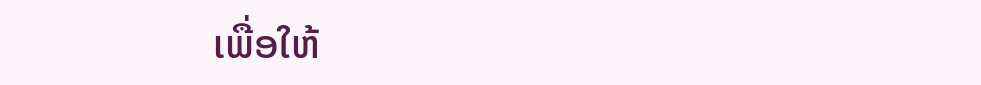ເພື່ອໃຫ້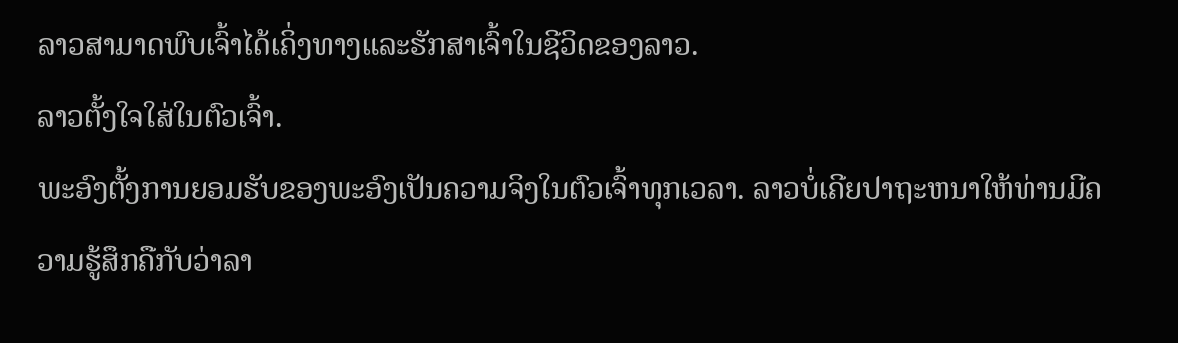ລາວສາມາດພົບເຈົ້າໄດ້ເຄິ່ງທາງແລະຮັກສາເຈົ້າໃນຊີວິດຂອງລາວ.
ລາວຕັ້ງໃຈໃສ່ໃນຕົວເຈົ້າ.
ພະອົງຕັ້ງການຍອມຮັບຂອງພະອົງເປັນຄວາມຈິງໃນຕົວເຈົ້າທຸກເວລາ. ລາວບໍ່ເຄີຍປາຖະຫນາໃຫ້ທ່ານມີຄວາມຮູ້ສຶກຄືກັບວ່າລາ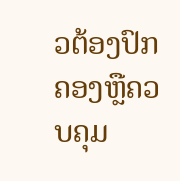ວຕ້ອງປົກຄອງຫຼືຄວບຄຸມ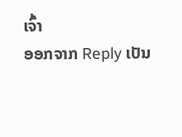ເຈົ້າ
ອອກຈາກ Reply ເປັນ